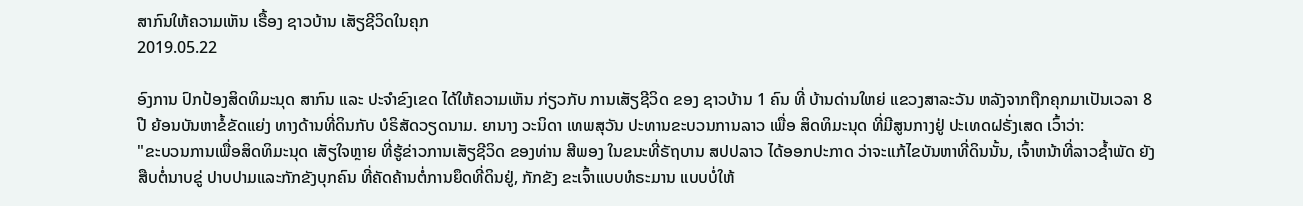ສາກົນໃຫ້ຄວາມເຫັນ ເຣື້ອງ ຊາວບ້ານ ເສັຽຊີວິດໃນຄຸກ
2019.05.22

ອົງການ ປົກປ້ອງສິດທິມະນຸດ ສາກົນ ແລະ ປະຈຳຂົງເຂດ ໄດ້ໃຫ້ຄວາມເຫັນ ກ່ຽວກັບ ການເສັຽຊີວິດ ຂອງ ຊາວບ້ານ 1 ຄົນ ທີ່ ບ້ານດ່ານໃຫຍ່ ແຂວງສາລະວັນ ຫລັງຈາກຖືກຄຸກມາເປັນເວລາ 8 ປີ ຍ້ອນບັນຫາຂໍ້ຂັດແຍ່ງ ທາງດ້ານທີ່ດິນກັບ ບໍຣິສັດວຽດນາມ. ຍານາງ ວະນິດາ ເທພສຸວັນ ປະທານຂະບວນການລາວ ເພື່ອ ສິດທິມະນຸດ ທີ່ມີສູນກາງຢູ່ ປະເທດຝຣັ່ງເສດ ເວົ້າວ່າ:
"ຂະບວນການເພື່ອສິດທິມະນຸດ ເສັຽໃຈຫຼາຍ ທີ່ຮູ້ຂ່າວການເສັຽຊີວິດ ຂອງທ່ານ ສີພອງ ໃນຂນະທີ່ຣັຖບານ ສປປລາວ ໄດ້ອອກປະກາດ ວ່າຈະແກ້ໄຂບັນຫາທີ່ດິນນັ້ນ, ເຈົ້າຫນ້າທີ່ລາວຊ້ຳພັດ ຍັງສືບຕໍ່ນາບຂູ່ ປາບປາມແລະກັກຂັງບຸກຄົນ ທີ່ຄັດຄ້ານຕໍ່ການຍຶດທີ່ດິນຢູ່, ກັກຂັງ ຂະເຈົ້າແບບທໍຣະມານ ແບບບໍ່ໃຫ້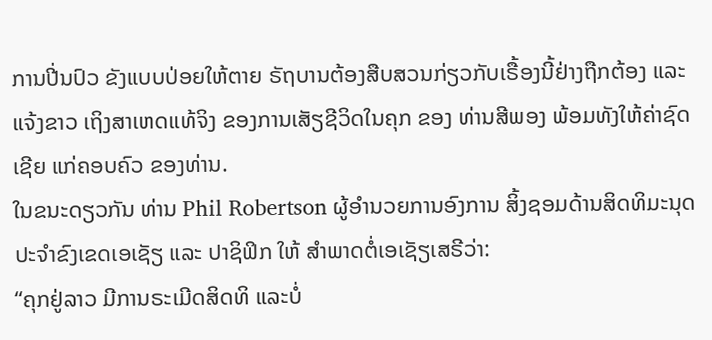ການປີ່ນປົວ ຂັງແບບປ່ອຍໃຫ້ຕາຍ ຣັຖບານຕ້ອງສືບສວນກ່ຽວກັບເຣື້ອງນີ້ຢ່າງຖືກຕ້ອງ ແລະແຈ້ງຂາວ ເຖິງສາເຫດແທ້ຈິງ ຂອງການເສັຽຊີວິດໃນຄຸກ ຂອງ ທ່ານສີພອງ ພ້ອມທັງໃຫ້ຄ່າຊົດເຊີຍ ແກ່ຄອບຄົວ ຂອງທ່ານ.
ໃນຂນະດຽວກັນ ທ່ານ Phil Robertson ຜູ້ອຳນວຍການອົງການ ສິ້ງຊອມດ້ານສິດທິມະນຸດ ປະຈຳຂົງເຂດເອເຊັຽ ແລະ ປາຊິຟິກ ໃຫ້ ສຳພາດຕໍ່ເອເຊັຽເສຣີວ່າ:
“ຄຸກຢູ່ລາວ ມີການຣະເມີດສິດທິ ແລະບໍ່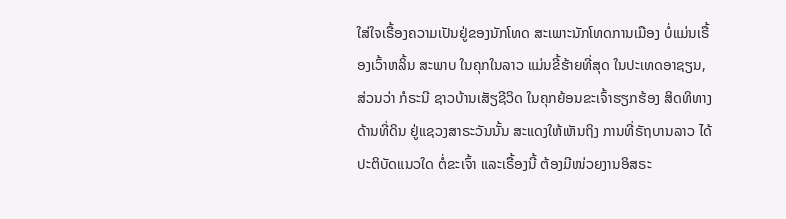ໃສ່ໃຈເຣື້ອງຄວາມເປັນຢູ່ຂອງນັກໂທດ ສະເພາະນັກໂທດການເມືອງ ບໍ່ແມ່ນເຣື້ອງເວົ້າຫລິ້ນ ສະພາບ ໃນຄຸກໃນລາວ ແມ່ນຂີ້ຮ້າຍທີ່ສຸດ ໃນປະເທດອາຊຽນ, ສ່ວນວ່າ ກໍຣະນີ ຊາວບ້ານເສັຽຊີວິດ ໃນຄຸກຍ້ອນຂະເຈົ້າຮຽກຮ້ອງ ສິດທິທາງດ້ານທີ່ດິນ ຢູ່ແຊວງສາຣະວັນນັ້ນ ສະແດງໃຫ້ເຫັນຖິງ ການທີ່ຣັຖບານລາວ ໄດ້ປະຕິບັດແນວໃດ ຕໍ່ຂະເຈົ້າ ແລະເຣື້ອງນີ້ ຕ້ອງມີໜ່ວຍງານອິສຣະ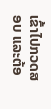ເຂົ້າໄປກວດສອບ ແລະຕ້ອ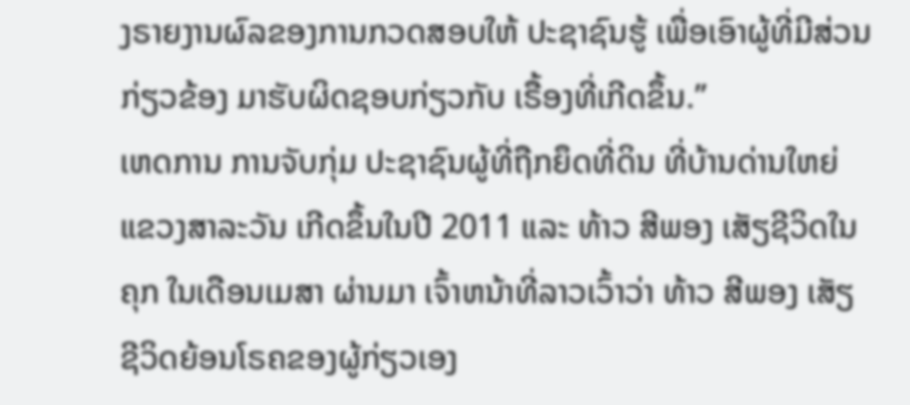ງຣາຍງານຜົລຂອງການກວດສອບໃຫ້ ປະຊາຊົນຮູ້ ເພື່ອເອົາຜູ້ທີ່ມີສ່ວນກ່ຽວຂ້ອງ ມາຮັບຜິດຊອບກ່ຽວກັບ ເຣື້ອງທີ່ເກີດຂຶ້ນ.”
ເຫດການ ການຈັບກຸ່ມ ປະຊາຊົນຜູ້ທີ່ຖືກຍຶດທີ່ດິນ ທີ່ບ້ານດ່ານໃຫຍ່ ແຂວງສາລະວັນ ເກີດຂຶ້ນໃນປີ 2011 ແລະ ທ້າວ ສີພອງ ເສັຽຊີວິດໃນຄຸກ ໃນເດືອນເມສາ ຜ່ານມາ ເຈົ້າຫນ້າທີ່ລາວເວົ້າວ່າ ທ້າວ ສີພອງ ເສັຽຊີວິດຍ້ອນໂຣຄຂອງຜູ້ກ່ຽວເອງ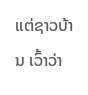ແຕ່ຊາວບ້ານ ເວົ້າວ່າ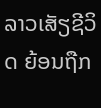ລາວເສັຽຊີວິດ ຍ້ອນຖືກ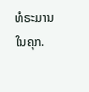ທໍຣະມານ ໃນຄຸກ.